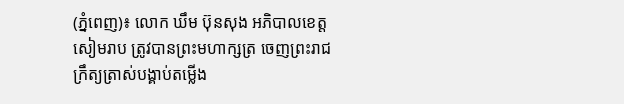(ភ្នំពេញ)៖ លោក ឃឹម ប៊ុនសុង អភិបាលខេត្តសៀមរាប ត្រូវបានព្រះមហាក្សត្រ ចេញព្រះរាជក្រឹត្យត្រាស់បង្គាប់តម្លើង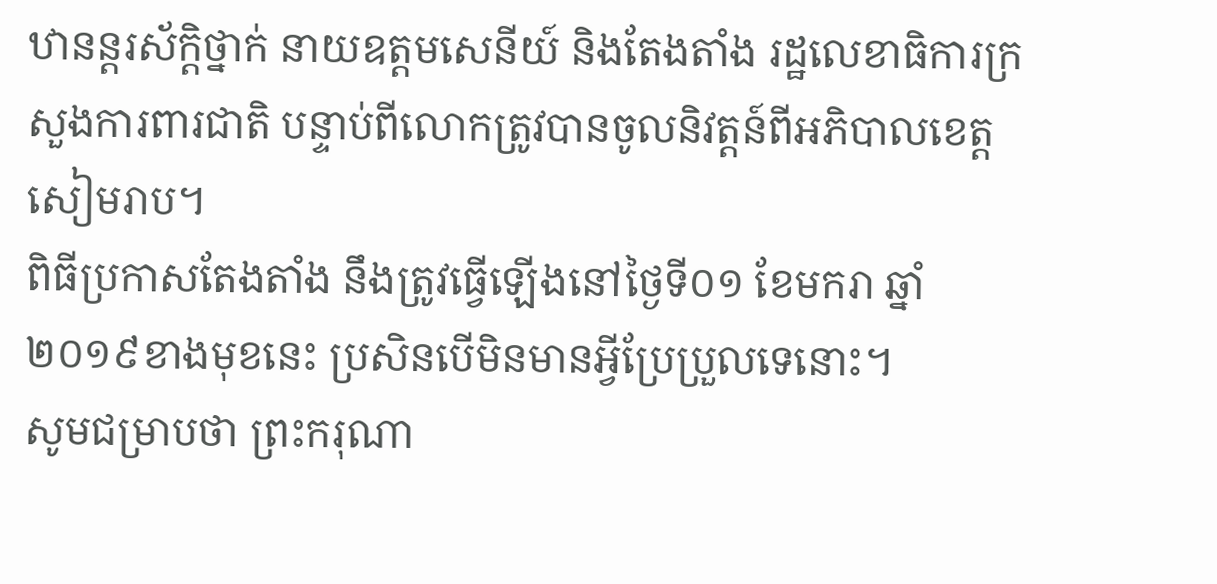ឋានន្ដរស័ក្ដិថ្នាក់ នាយឧត្តមសេនីយ៍ និងតែងតាំង រដ្ឋលេខាធិការក្រសួងការពារជាតិ បន្ទាប់ពីលោកត្រូវបានចូលនិវត្តន៍ពីអភិបាលខេត្តសៀមរាប។
ពិធីប្រកាសតែងតាំង នឹងត្រូវធ្វើឡើងនៅថ្ងៃទី០១ ខែមករា ឆ្នាំ២០១៩ខាងមុខនេះ ប្រសិនបើមិនមានអ្វីប្រែប្រួលទេនោះ។
សូមជម្រាបថា ព្រះករុណា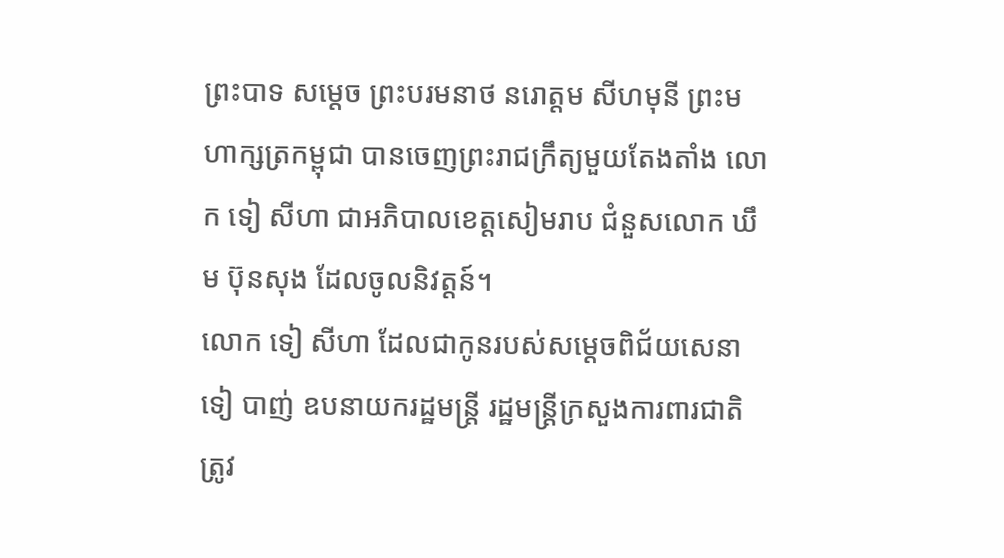ព្រះបាទ សម្តេច ព្រះបរមនាថ នរោត្តម សីហមុនី ព្រះមហាក្សត្រកម្ពុជា បានចេញព្រះរាជក្រឹត្យមួយតែងតាំង លោក ទៀ សីហា ជាអភិបាលខេត្តសៀមរាប ជំនួសលោក ឃឹម ប៊ុនសុង ដែលចូលនិវត្តន៍។
លោក ទៀ សីហា ដែលជាកូនរបស់សម្តេចពិជ័យសេនា ទៀ បាញ់ ឧបនាយករដ្ឋមន្រ្តី រដ្ឋមន្ត្រីក្រសួងការពារជាតិ ត្រូវ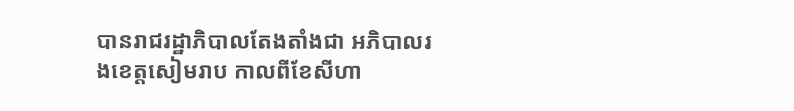បានរាជរដ្ឋាភិបាលតែងតាំងជា អភិបាលរងខេត្តសៀមរាប កាលពីខែសីហា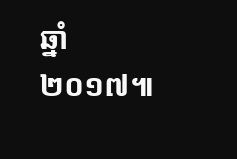ឆ្នាំ២០១៧៕